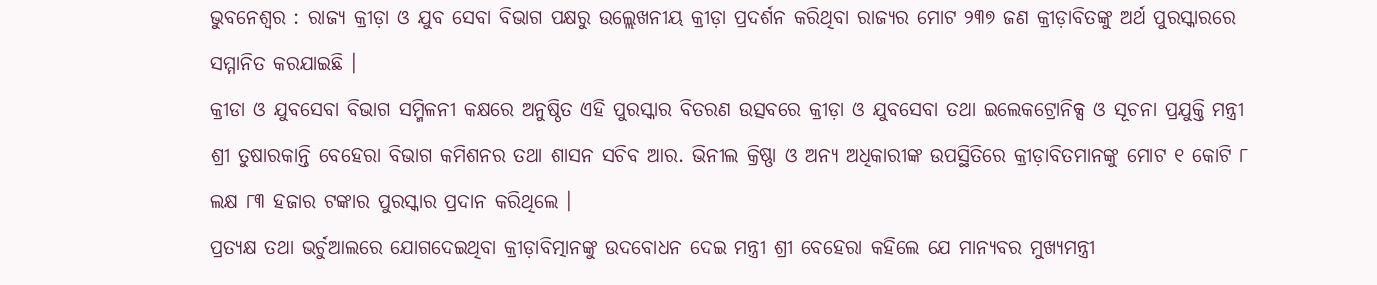ଭୁବନେଶ୍ୱର : ରାଜ୍ୟ କ୍ରୀଡ଼ା ଓ ଯୁବ ସେବା ବିଭାଗ ପକ୍ଷରୁ ଉଲ୍ଲେଖନୀୟ କ୍ରୀଡ଼ା ପ୍ରଦର୍ଶନ କରିଥିବା ରାଜ୍ୟର ମୋଟ ୨୩୭ ଜଣ କ୍ରୀଡ଼ାବିତଙ୍କୁ ଅର୍ଥ ପୁରସ୍କାରରେ ସମ୍ମାନିତ କରଯାଇଛି ।
କ୍ରୀଡା ଓ ଯୁବସେବା ବିଭାଗ ସମ୍ମିଳନୀ କକ୍ଷରେ ଅନୁଷ୍ଠିତ ଏହି ପୁରସ୍କାର ବିତରଣ ଉତ୍ସବରେ କ୍ରୀଡ଼ା ଓ ଯୁବସେବା ତଥା ଇଲେକଟ୍ରୋନିକ୍ସ ଓ ସୂଚନା ପ୍ରଯୁକ୍ତି ମନ୍ତ୍ରୀ ଶ୍ରୀ ତୁଷାରକାନ୍ତି ବେହେରା ବିଭାଗ କମିଶନର ତଥା ଶାସନ ସଚିବ ଆର. ଭିନୀଲ କ୍ରିଷ୍ଣା ଓ ଅନ୍ୟ ଅଧିକାରୀଙ୍କ ଉପସ୍ଥିତିରେ କ୍ରୀଡ଼ାବିତମାନଙ୍କୁ ମୋଟ ୧ କୋଟି ୮ ଲକ୍ଷ ୮୩ ହଜାର ଟଙ୍କାର ପୁରସ୍କାର ପ୍ରଦାନ କରିଥିଲେ ।
ପ୍ରତ୍ୟକ୍ଷ ତଥା ଭର୍ଚୁଆଲରେ ଯୋଗଦେଇଥିବା କ୍ରୀଡ଼ାବିତ୍ମାନଙ୍କୁ ଉଦବୋଧନ ଦେଇ ମନ୍ତ୍ରୀ ଶ୍ରୀ ବେହେରା କହିଲେ ଯେ ମାନ୍ୟବର ମୁଖ୍ୟମନ୍ତ୍ରୀ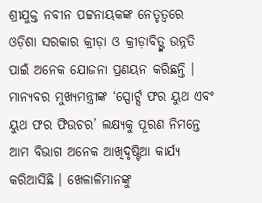ଶ୍ରୀଯୁକ୍ତ ନବୀନ ପଟ୍ଟନାୟକଙ୍କ ନେତୃତ୍ୱରେ ଓଡ଼ିଶା ସରକାର କ୍ରୀଡ଼ା ଓ କ୍ରୀଡ଼ାବିତ୍ଙ୍କ ଉନ୍ନତି ପାଇଁ ଅନେକ ଯୋଜନା ପ୍ରଣୟନ କରିଛନ୍ତି ।
ମାନ୍ୟବର ମୁଖ୍ୟମନ୍ତ୍ରୀଙ୍କ ‘ସ୍ପୋର୍ଟ୍ସ ଫର ୟୁଥ ଏବଂ ୟୁଥ ଫର ଫିଉଚର’ ଲକ୍ଷ୍ୟକୁ ପୂରଣ ନିମନ୍ତେ ଆମ ବିଭାଗ ଅନେକ ଆଖିଦୃଷ୍ଟିଆ କାର୍ଯ୍ୟ କରିଆସିଛି । ଖେଳାଳିମାନଙ୍କୁ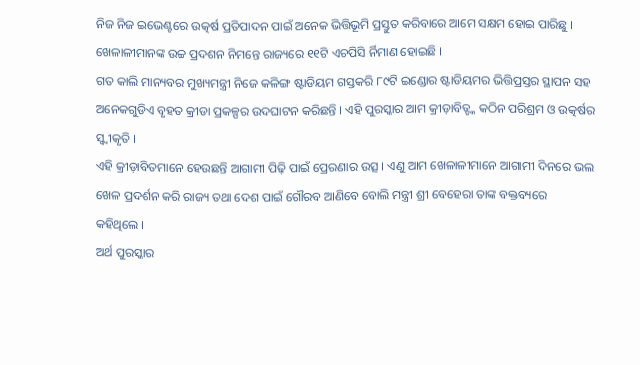ନିଜ ନିଜ ଇଭେଣ୍ଟରେ ଉତ୍କର୍ଷ ପ୍ରତିପାଦନ ପାଇଁ ଅନେକ ଭିତ୍ତିଭୂମି ପ୍ରସ୍ତୁତ କରିବାରେ ଆମେ ସକ୍ଷମ ହୋଇ ପାରିଛୁ । ଖେଳାଳୀମାନଙ୍କ ଉଚ୍ଚ ପ୍ରଦଶନ ନିମନ୍ତେ ରାଜ୍ୟରେ ୧୧ଟି ଏଚପିସି ର୍ନିମାଣ ହୋଇଛି ।
ଗତ କାଲି ମାନ୍ୟବର ମୁଖ୍ୟମନ୍ତ୍ରୀ ନିଜେ କଳିଙ୍ଗ ଷ୍ଟାଡିୟମ ଗସ୍ତକରି ୮୯ଟି ଇଣ୍ଡୋର ଷ୍ଟାଡିୟମର ଭିତ୍ତିପ୍ରସ୍ତର ସ୍ଥାପନ ସହ ଅନେକଗୁଡିଏ ବୃହତ କ୍ରୀଡା ପ୍ରକଳ୍ପର ଉଦଘାଟନ କରିଛନ୍ତି । ଏହି ପୁରସ୍କାର ଆମ କ୍ରୀଡ଼ାବିତ୍ଙ୍କ କଠିନ ପରିଶ୍ରମ ଓ ଉତ୍କର୍ଷର ସ୍ୱ୍ୱୀକୃତି ।
ଏହି କ୍ରୀଡ଼ାବିତମାନେ ହେଉଛନ୍ତି ଆଗାମୀ ପିଢ଼ି ପାଇଁ ପ୍ରେରଣାର ଉତ୍ସ । ଏଣୁ ଆମ ଖେଳାଳୀମାନେ ଆଗାମୀ ଦିନରେ ଭଲ ଖେଳ ପ୍ରଦର୍ଶନ କରି ରାଜ୍ୟ ତଥା ଦେଶ ପାଇଁ ଗୌରବ ଆଣିବେ ବୋଲି ମନ୍ତ୍ରୀ ଶ୍ରୀ ବେହେରା ତାଙ୍କ ବକ୍ତବ୍ୟରେ
କହିଥିଲେ ।
ଅର୍ଥ ପୁରସ୍କାର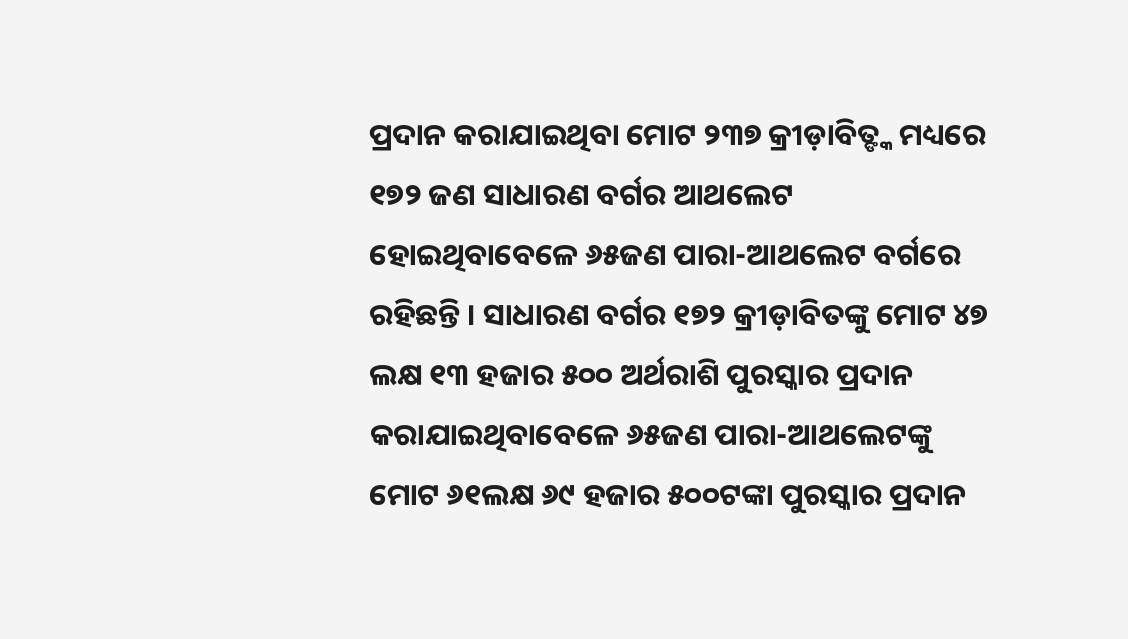ପ୍ରଦାନ କରାଯାଇଥିବା ମୋଟ ୨୩୭ କ୍ରୀଡ଼ାବିତ୍ଙ୍କ ମଧ୍ୟରେ ୧୭୨ ଜଣ ସାଧାରଣ ବର୍ଗର ଆଥଲେଟ ହୋଇଥିବାବେଳେ ୬୫ଜଣ ପାରା-ଆଥଲେଟ ବର୍ଗରେ ରହିଛନ୍ତି । ସାଧାରଣ ବର୍ଗର ୧୭୨ କ୍ରୀଡ଼ାବିତଙ୍କୁ ମୋଟ ୪୭ ଲକ୍ଷ ୧୩ ହଜାର ୫୦୦ ଅର୍ଥରାଶି ପୁରସ୍କାର ପ୍ରଦାନ କରାଯାଇଥିବାବେଳେ ୬୫ଜଣ ପାରା-ଆଥଲେଟଙ୍କୁ ମୋଟ ୬୧ଲକ୍ଷ ୬୯ ହଜାର ୫୦୦ଟଙ୍କା ପୁରସ୍କାର ପ୍ରଦାନ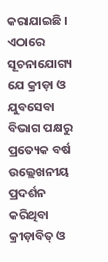କରାଯାଇଛି ।
ଏଠାରେ ସୂଚନାଯୋଗ୍ୟ ଯେ କ୍ରୀଡ଼ା ଓ ଯୁବସେବା ବିଭାଗ ପକ୍ଷରୁ ପ୍ରତ୍ୟେକ ବର୍ଷ ଉଲ୍ଲେଖନୀୟ ପ୍ରଦର୍ଶନ କରିଥିବା କ୍ରୀଡ଼ାବିତ୍ ଓ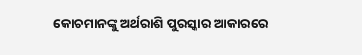କୋଚମାନଙ୍କୁ ଅର୍ଥରାଶି ପୁରସ୍କାର ଆକାରରେ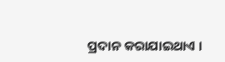ପ୍ରଦାନ କରାଯାଇଥାଏ ।